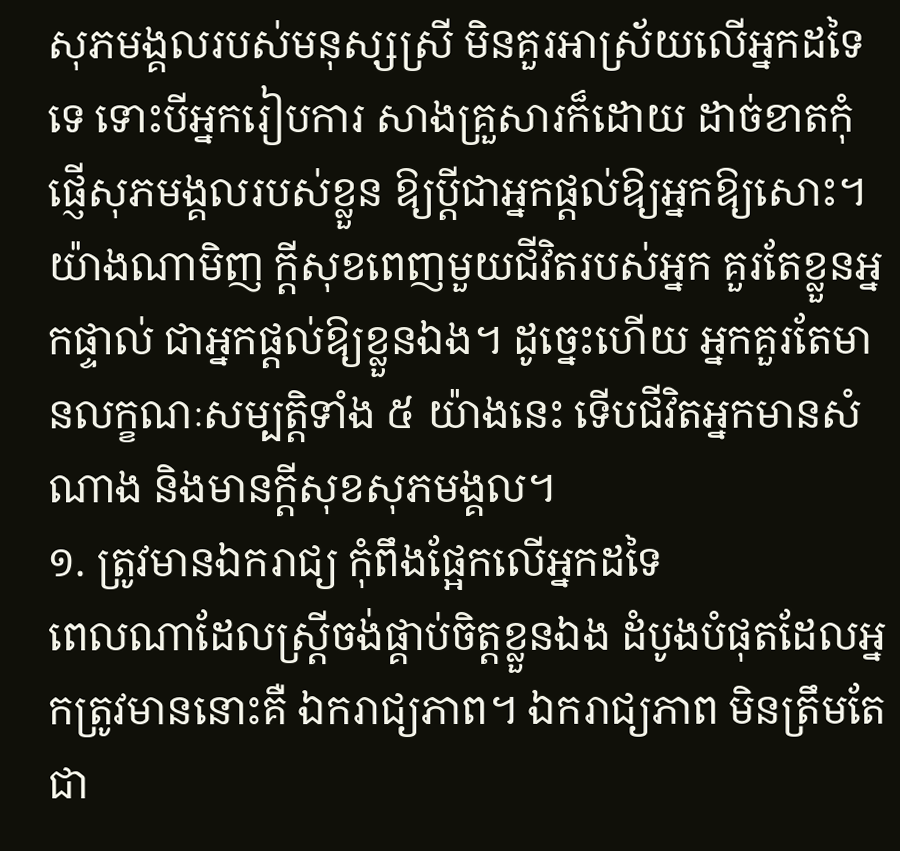សុភមង្គលរបស់មនុស្សស្រី មិនគួរអាស្រ័យលើអ្នកដទៃទេ ទោះបីអ្នករៀបការ សាងគ្រួសារក៏ដោយ ដាច់ខាតកុំផ្ញើសុភមង្គលរបស់ខ្លួន ឱ្យប្ដីជាអ្នកផ្ដល់ឱ្យអ្នកឱ្យសោះ។ យ៉ាងណាមិញ ក្ដីសុខពេញមួយជីវិតរបស់អ្នក គួរតែខ្លួនអ្នកផ្ទាល់ ជាអ្នកផ្ដល់ឱ្យខ្លួនឯង។ ដូច្នេះហើយ អ្នកគួរតែមានលក្ខណៈសម្បត្តិទាំង ៥ យ៉ាងនេះ ទើបជីវិតអ្នកមានសំណាង និងមានក្ដីសុខសុភមង្គល។
១. ត្រូវមានឯករាជ្យ កុំពឹងផ្អែកលើអ្នកដទៃ
ពេលណាដែលស្ត្រីចង់ផ្គាប់ចិត្តខ្លួនឯង ដំបូងបំផុតដែលអ្នកត្រូវមាននោះគឺ ឯករាជ្យភាព។ ឯករាជ្យភាព មិនត្រឹមតែជា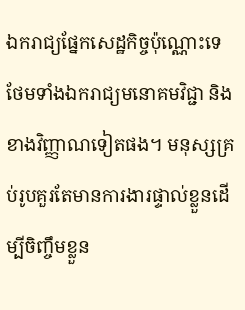ឯករាជ្យផ្នែកសេដ្ឋកិច្ចប៉ុណ្ណោះទេ ថែមទាំងឯករាជ្យមនោគមវិជ្ជា និងខាងវិញ្ញាណទៀតផង។ មនុស្សគ្រប់រូបគួរតែមានការងារផ្ទាល់ខ្លួនដើម្បីចិញ្ចឹមខ្លួន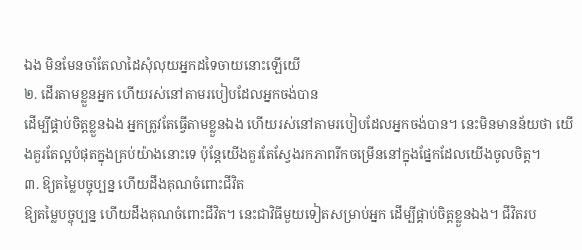ឯង មិនមែនចាំតែលាដៃសុំលុយអ្នកដទៃចាយនោះឡើយើ
២. ដើរតាមខ្លួនអ្នក ហើយរស់នៅតាមរបៀបដែលអ្នកចង់បាន
ដើម្បីផ្គាប់ចិត្តខ្លួនឯង អ្នកត្រូវតែធ្វើតាមខ្លួនឯង ហើយរស់នៅតាមរបៀបដែលអ្នកចង់បាន។ នេះមិនមានន័យថា យើងគួរតែល្អបំផុតក្នុងគ្រប់យ៉ាងនោះទេ ប៉ុន្តែយើងគួរតែស្វែងរកភាពរីកចម្រើននៅក្នុងផ្នែកដែលយើងចូលចិត្ត។
៣. ឱ្យតម្លៃបច្ចុប្បន្ន ហើយដឹងគុណចំពោះជីវិត
ឱ្យតម្លៃបច្ចុប្បន្ន ហើយដឹងគុណចំពោះជីវិត។ នេះជាវិធីមួយទៀតសម្រាប់អ្នក ដើម្បីផ្គាប់ចិត្តខ្លួនឯង។ ជីវិតរប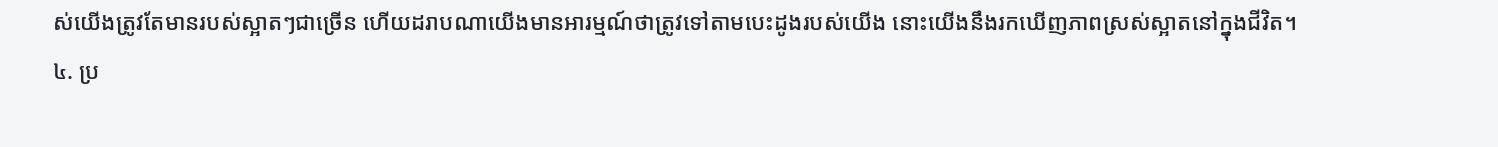ស់យើងត្រូវតែមានរបស់ស្អាតៗជាច្រើន ហើយដរាបណាយើងមានអារម្មណ៍ថាត្រូវទៅតាមបេះដូងរបស់យើង នោះយើងនឹងរកឃើញភាពស្រស់ស្អាតនៅក្នុងជីវិត។
៤. ប្រ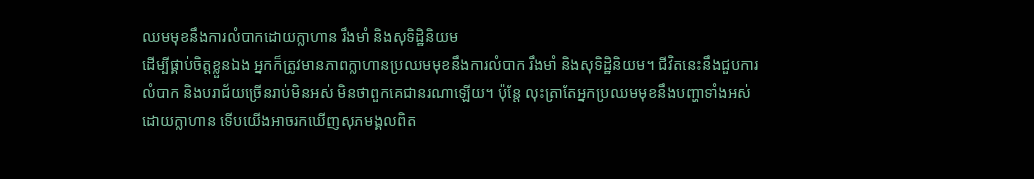ឈមមុខនឹងការលំបាកដោយក្លាហាន រឹងមាំ និងសុទិដ្ឋិនិយម
ដើម្បីផ្គាប់ចិត្តខ្លួនឯង អ្នកក៏ត្រូវមានភាពក្លាហានប្រឈមមុខនឹងការលំបាក រឹងមាំ និងសុទិដ្ឋិនិយម។ ជីវិតនេះនឹងជួបការលំបាក និងបរាជ័យច្រើនរាប់មិនអស់ មិនថាពួកគេជានរណាឡើយ។ ប៉ុន្តែ លុះត្រាតែអ្នកប្រឈមមុខនឹងបញ្ហាទាំងអស់ដោយក្លាហាន ទើបយើងអាចរកឃើញសុភមង្គលពិត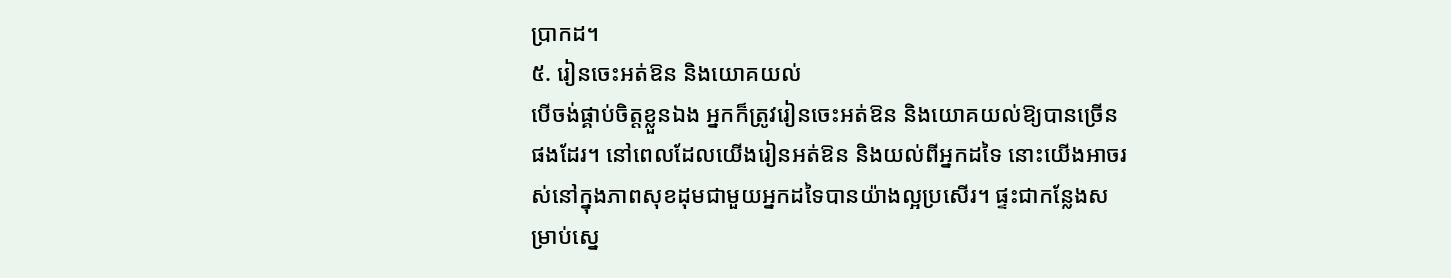ប្រាកដ។
៥. រៀនចេះអត់ឱន និងយោគយល់
បើចង់ផ្គាប់ចិត្តខ្លួនឯង អ្នកក៏ត្រូវរៀនចេះអត់ឱន និងយោគយល់ឱ្យបានច្រើនផងដែរ។ នៅពេលដែលយើងរៀនអត់ឱន និងយល់ពីអ្នកដទៃ នោះយើងអាចរស់នៅក្នុងភាពសុខដុមជាមួយអ្នកដទៃបានយ៉ាងល្អប្រសើរ។ ផ្ទះជាកន្លែងសម្រាប់ស្នេ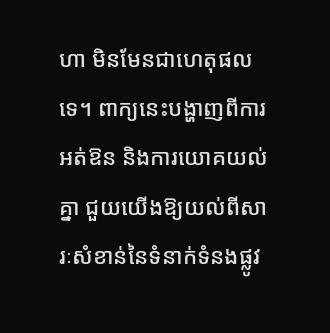ហា មិនមែនជាហេតុផលទេ។ ពាក្យនេះបង្ហាញពីការអត់ឱន និងការយោគយល់គ្នា ជួយយើងឱ្យយល់ពីសារៈសំខាន់នៃទំនាក់ទំនងផ្លូវ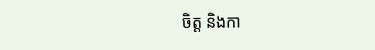ចិត្ត និងកា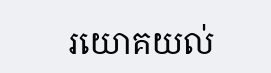រយោគយល់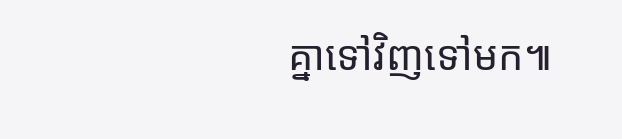គ្នាទៅវិញទៅមក៕